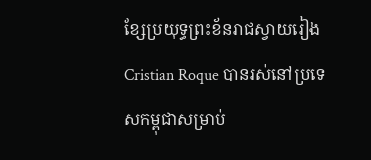ខ្សែប្រយុទ្ធព្រះខ័នរាជស្វាយរៀង Cristian Roque បានរស់នៅប្រទេសកម្ពុជាសម្រាប់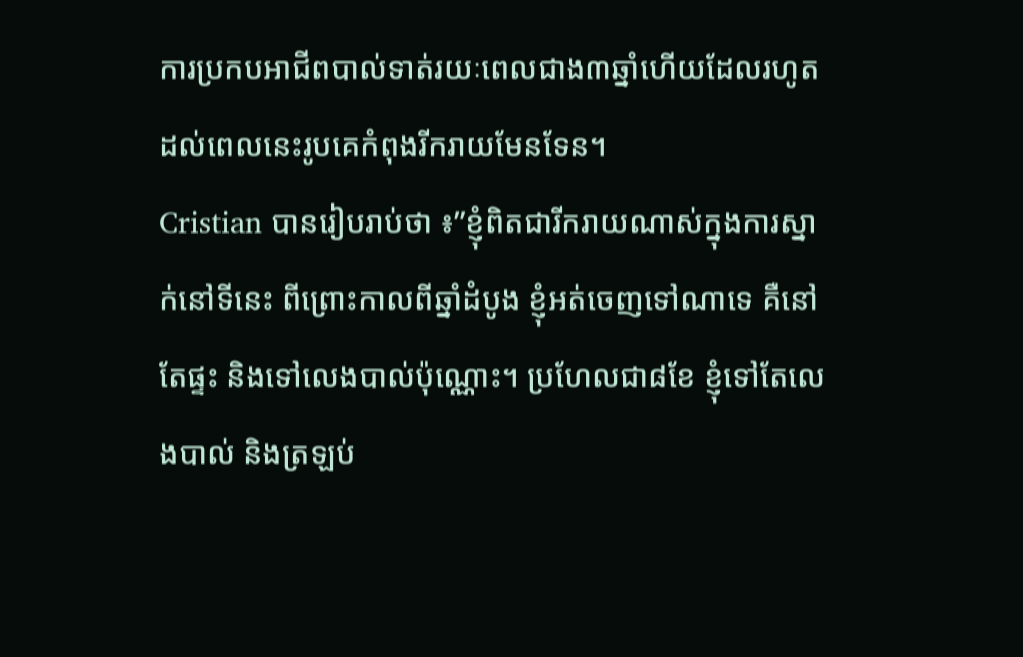ការប្រកបអាជីពបាល់ទាត់រយៈពេលជាង៣ឆ្នាំហើយដែលរហូតដល់ពេលនេះរូបគេកំពុងរីករាយមែនទែន។
Cristian បានរៀបរាប់ថា ៖”ខ្ញុំពិតជារីករាយណាស់ក្នុងការស្នាក់នៅទីនេះ ពីព្រោះកាលពីឆ្នាំដំបូង ខ្ញុំអត់ចេញទៅណាទេ គឺនៅតែផ្ទះ និងទៅលេងបាល់ប៉ុណ្ណោះ។ ប្រហែលជា៨ខែ ខ្ញុំទៅតែលេងបាល់ និងត្រឡប់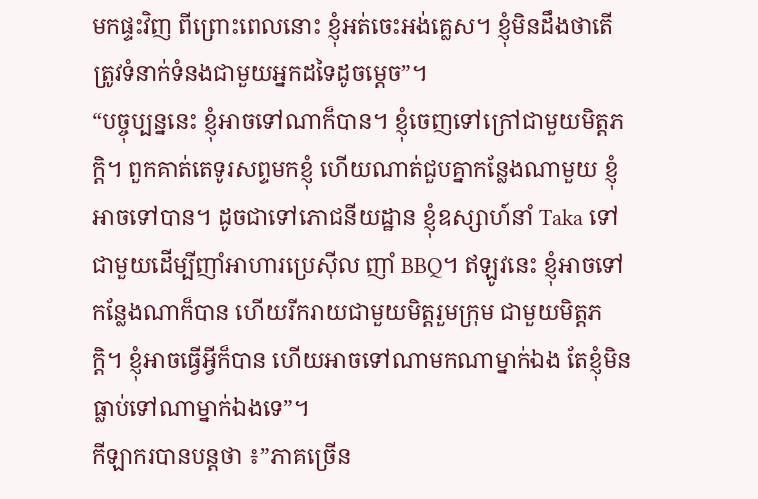មកផ្ទះវិញ ពីព្រោះពេលនោះ ខ្ញុំអត់ចេះអង់គ្លេស។ ខ្ញុំមិនដឹងថាតើត្រូវទំនាក់ទំនងជាមួយអ្នកដទៃដូចម្តេច”។
“បច្ចុប្បន្ននេះ ខ្ញុំអាចទៅណាក៏បាន។ ខ្ញុំចេញទៅក្រៅជាមួយមិត្តភក្តិ។ ពួកគាត់តេទូរសព្ទមកខ្ញុំ ហើយណាត់ជួបគ្នាកន្លែងណាមួយ ខ្ញុំអាចទៅបាន។ ដូចជាទៅភោជនីយដ្ឋាន ខ្ញុំឧស្សាហ៍នាំ Taka ទៅជាមួយដើម្បីញាំអាហារប្រេស៊ីល ញាំ BBQ។ ឥឡូវនេះ ខ្ញុំអាចទៅកន្លែងណាក៏បាន ហើយរីករាយជាមួយមិត្តរួមក្រុម ជាមួយមិត្តភក្តិ។ ខ្ញុំអាចធ្វើអ្វីក៏បាន ហើយអាចទៅណាមកណាម្នាក់ឯង តែខ្ញុំមិនធ្លាប់ទៅណាម្នាក់ឯងទេ”។
កីឡាករបានបន្តថា ៖”ភាគច្រើន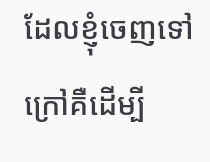ដែលខ្ញុំចេញទៅក្រៅគឺដើម្បី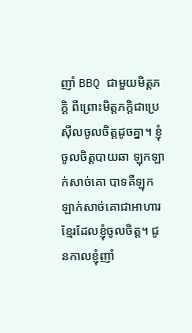ញាំ BBQ ជាមួយមិត្តភក្តិ ពីព្រោះមិត្តភក្តិជាប្រេស៊ីលចូលចិត្តដូចគ្នា។ ខ្ញុំចូលចិត្តបាយឆា ឡុកឡាក់សាច់គោ បាទគឺឡុកឡាក់សាច់គោជាអាហារខ្មែរដែលខ្ញុំចូលចិត្ត។ ជូនកាលខ្ញុំញាំ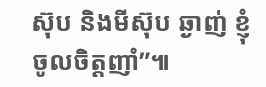ស៊ុប និងមីស៊ុប ឆ្ងាញ់ ខ្ញុំចូលចិត្តញាំ”៕